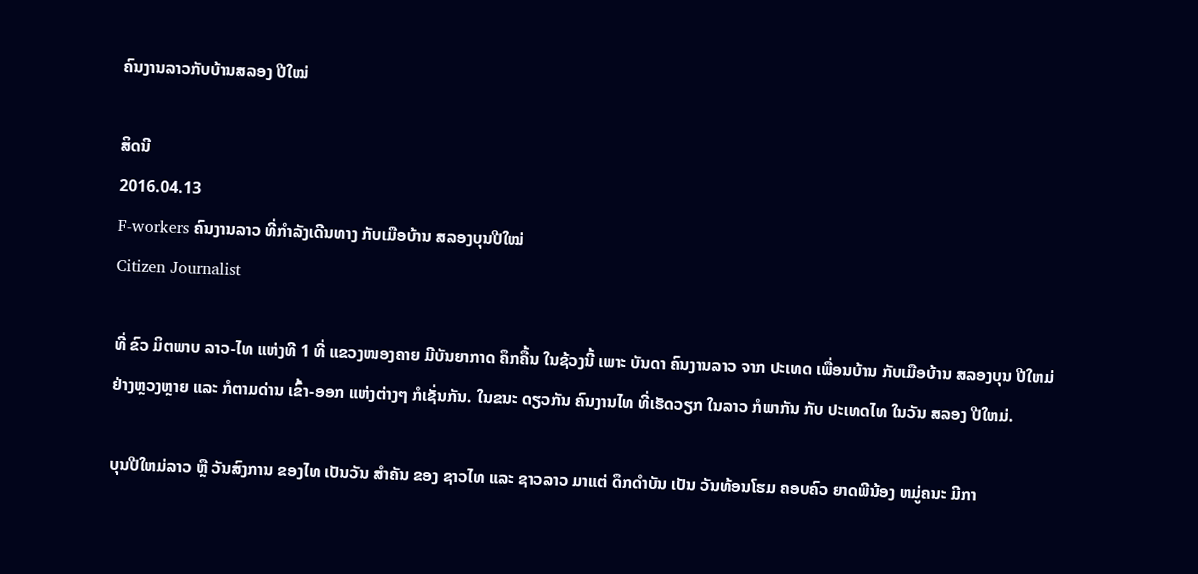ຄົນງານລາວກັບບ້ານສລອງ ປີໃໝ່

ສິດນີ
2016.04.13
F-workers ຄົນງານລາວ ທີ່ກໍາລັງເດີນທາງ ກັບເມືອບ້ານ ສລອງບຸນປີໃໝ່
Citizen Journalist

ທີ່ ຂົວ ມິຕພາບ ລາວ-ໄທ ແຫ່ງທີ 1 ທີ່ ແຂວງໜອງຄາຍ ມີບັນຍາກາດ ຄຶກຄື້ນ ໃນຊ້ວງນີ້ ເພາະ ບັນດາ ຄົນງານລາວ ຈາກ ປະເທດ ເພື່ອນບ້ານ ກັບເມືອບ້ານ ສລອງບຸນ ປີໃຫມ່ ຢ່າງຫຼວງຫຼາຍ ແລະ ກໍຕາມດ່ານ ເຂົ້າ-ອອກ ແຫ່ງຕ່າງໆ ກໍເຊັ່ນກັນ. ໃນຂນະ ດຽວກັນ ຄົນງານໄທ ທີ່ເຮັດວຽກ ໃນລາວ ກໍພາກັນ ກັບ ປະເທດໄທ ໃນວັນ ສລອງ ປີໃຫມ່.

ບຸນປີໃຫມ່ລາວ ຫຼື ວັນສົງການ ຂອງໄທ ເປັນວັນ ສຳຄັນ ຂອງ ຊາວໄທ ແລະ ຊາວລາວ ມາແຕ່ ດຶກດຳບັນ ເປັນ ວັນທ້ອນໂຮມ ຄອບຄົວ ຍາດພີນ້ອງ ຫມູ່ຄນະ ມີກາ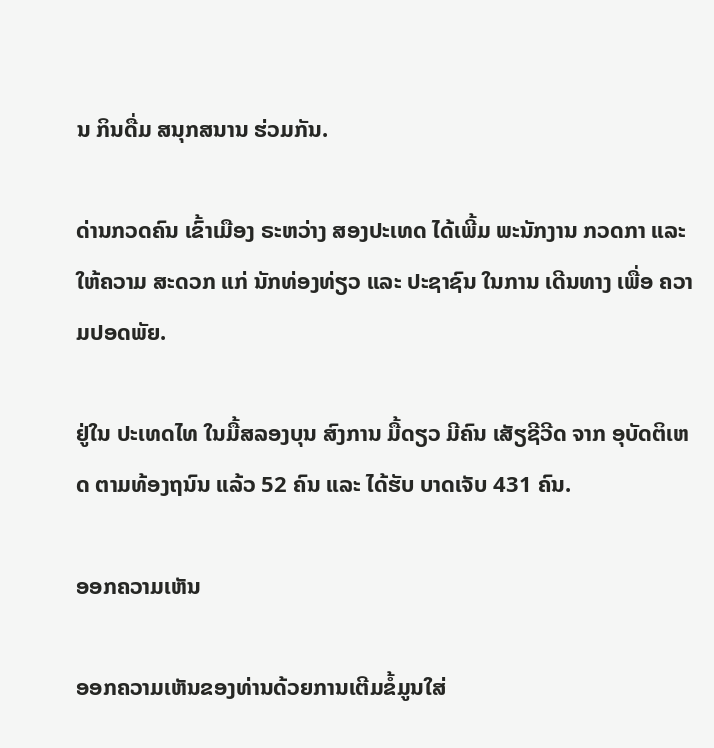ນ ກິນດື່ມ ສນຸກສນານ ຮ່ວມກັນ.

ດ່ານກວດຄົນ ເຂົ້າເມືອງ ຣະຫວ່າງ ສອງປະເທດ ໄດ້ເພີ້ມ ພະນັກງານ ກວດກາ ແລະ ໃຫ້ຄວາມ ສະດວກ ແກ່ ນັກທ່ອງທ່ຽວ ແລະ ປະຊາຊົນ ໃນການ ເດີນທາງ ເພື່ອ ຄວາມປອດພັຍ.

ຢູ່ໃນ ປະເທດໄທ ໃນມື້ສລອງບຸນ ສົງການ ມື້ດຽວ ມີຄົນ ເສັຽຊີວີດ ຈາກ ອຸບັດຕິເຫດ ຕາມທ້ອງຖນົນ ແລ້ວ 52 ຄົນ ແລະ ໄດ້ຮັບ ບາດເຈັບ 431 ຄົນ.

ອອກຄວາມເຫັນ

ອອກຄວາມເຫັນຂອງທ່ານດ້ວຍການເຕີມຂໍ້ມູນໃສ່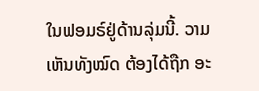ໃນຟອມຣ໌ຢູ່ດ້ານລຸ່ມນີ້. ວາມເຫັນທັງໝົດ ຕ້ອງໄດ້ຖືກ ອະ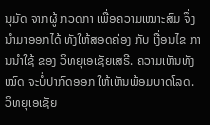ນຸມັດ ຈາກຜູ້ ກວດກາ ເພື່ອຄວາມເໝາະສົມ ຈຶ່ງນໍາມາອອກໄດ້ ທັງໃຫ້ສອດຄ່ອງ ກັບ ເງື່ອນໄຂ ການນຳໃຊ້ ຂອງ ວິທຍຸເອເຊັຍເສຣີ. ຄວາມເຫັນທັງໝົດ ຈະບໍ່ປາກົດອອກ ໃຫ້ເຫັນພ້ອມບາດໂລດ. ວິທຍຸເອເຊັຍ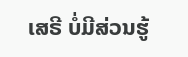ເສຣີ ບໍ່ມີສ່ວນຮູ້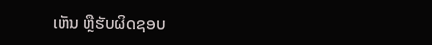ເຫັນ ຫຼືຮັບຜິດຊອບ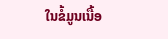ໃນຂໍ້ມູນເນື້ອ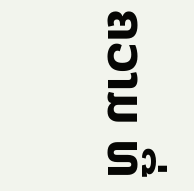ຄວາມ ທີ່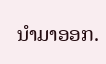ນໍາມາອອກ.